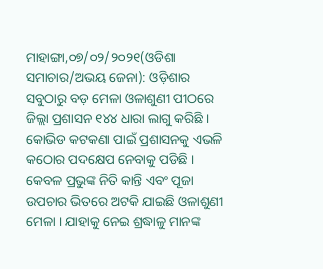ମାହାଙ୍ଗା,୦୭/୦୨/୨୦୨୧(ଓଡିଶା ସମାଚାର/ଅଭୟ ଜେନା): ଓଡ଼ିଶାର ସବୁଠାରୁ ବଡ଼ ମେଳା ଓଳାଶୁଣୀ ପୀଠରେ ଜିଲ୍ଲା ପ୍ରଶାସନ ୧୪୪ ଧାରା ଲାଗୁ କରିଛି ।
କୋଭିଡ କଟକଣା ପାଇଁ ପ୍ରଶାସନକୁ ଏଭଳି କଠୋର ପଦକ୍ଷେପ ନେବାକୁ ପଡିଛି । କେବଳ ପ୍ରଭୁଙ୍କ ନିତି କାନ୍ତି ଏବଂ ପୂଜା ଉପଚାର ଭିତରେ ଅଟକି ଯାଇଛି ଓଳାଶୁଣୀ ମେଳା । ଯାହାକୁ ନେଇ ଶ୍ରଦ୍ଧାଳୁ ମାନଙ୍କ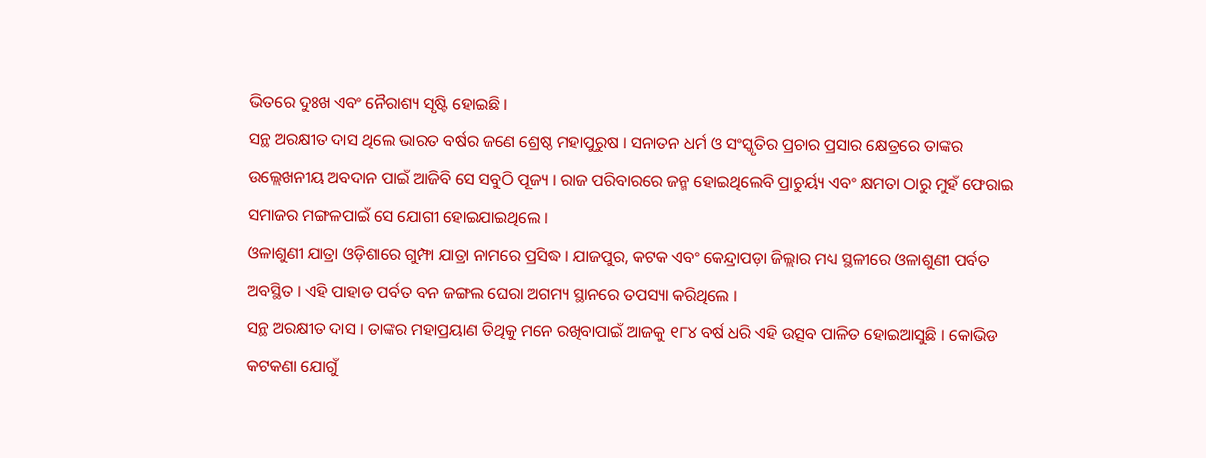ଭିତରେ ଦୁଃଖ ଏବଂ ନୈରାଶ୍ୟ ସୃଷ୍ଟି ହୋଇଛି ।
ସନ୍ଥ ଅରକ୍ଷୀତ ଦାସ ଥିଲେ ଭାରତ ବର୍ଷର ଜଣେ ଶ୍ରେଷ୍ଠ ମହାପୁରୁଷ । ସନାତନ ଧର୍ମ ଓ ସଂସ୍କୃତିର ପ୍ରଚାର ପ୍ରସାର କ୍ଷେତ୍ରରେ ତାଙ୍କର ଉଲ୍ଲେଖନୀୟ ଅବଦାନ ପାଇଁ ଆଜିବି ସେ ସବୁଠି ପୂଜ୍ୟ । ରାଜ ପରିବାରରେ ଜନ୍ମ ହୋଇଥିଲେବି ପ୍ରାଚୁର୍ୟ୍ୟ ଏବଂ କ୍ଷମତା ଠାରୁ ମୁହଁ ଫେରାଇ ସମାଜର ମଙ୍ଗଳପାଇଁ ସେ ଯୋଗୀ ହୋଇଯାଇଥିଲେ ।
ଓଳାଶୁଣୀ ଯାତ୍ରା ଓଡ଼ିଶାରେ ଗୁମ୍ଫା ଯାତ୍ରା ନାମରେ ପ୍ରସିଦ୍ଧ । ଯାଜପୁର, କଟକ ଏବଂ କେନ୍ଦ୍ରାପଡ଼ା ଜିଲ୍ଲାର ମଧ୍ୟ ସ୍ଥଳୀରେ ଓଳାଶୁଣୀ ପର୍ବତ ଅବସ୍ଥିତ । ଏହି ପାହାଡ ପର୍ବତ ବନ ଜଙ୍ଗଲ ଘେରା ଅଗମ୍ୟ ସ୍ଥାନରେ ତପସ୍ୟା କରିଥିଲେ ।
ସନ୍ଥ ଅରକ୍ଷୀତ ଦାସ । ତାଙ୍କର ମହାପ୍ରୟାଣ ତିଥିକୁ ମନେ ରଖିବାପାଇଁ ଆଜକୁ ୧୮୪ ବର୍ଷ ଧରି ଏହି ଉତ୍ସବ ପାଳିତ ହୋଇଆସୁଛି । କୋଭିଡ କଟକଣା ଯୋଗୁଁ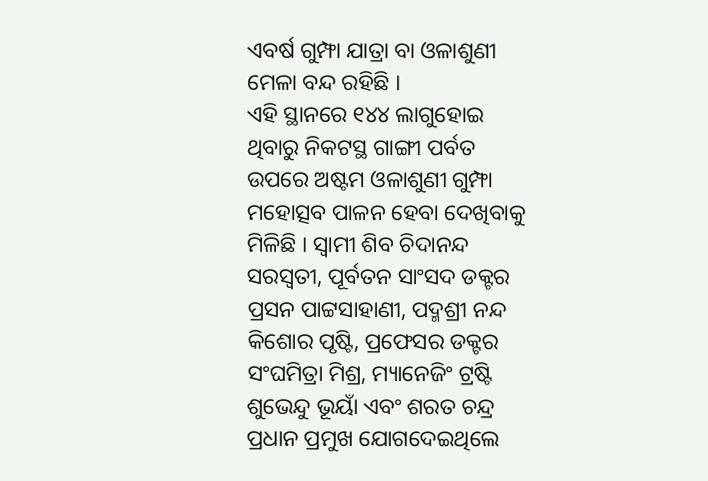ଏବର୍ଷ ଗୁମ୍ଫା ଯାତ୍ରା ବା ଓଳାଶୁଣୀ ମେଳା ବନ୍ଦ ରହିଛି ।
ଏହି ସ୍ଥାନରେ ୧୪୪ ଲାଗୁହୋଇ ଥିବାରୁ ନିକଟସ୍ଥ ଗାଙ୍ଗୀ ପର୍ବତ ଉପରେ ଅଷ୍ଟମ ଓଳାଶୁଣୀ ଗୁମ୍ଫା ମହୋତ୍ସବ ପାଳନ ହେବା ଦେଖିବାକୁ ମିଳିଛି । ସ୍ୱାମୀ ଶିବ ଚିଦାନନ୍ଦ ସରସ୍ବତୀ, ପୂର୍ବତନ ସାଂସଦ ଡକ୍ଟର ପ୍ରସନ ପାଟ୍ଟସାହାଣୀ, ପଦ୍ମଶ୍ରୀ ନନ୍ଦ କିଶୋର ପୃଷ୍ଟି, ପ୍ରଫେସର ଡକ୍ଟର ସଂଘମିତ୍ରା ମିଶ୍ର, ମ୍ୟାନେଜିଂ ଟ୍ରଷ୍ଟି ଶୁଭେନ୍ଦୁ ଭୂୟାଁ ଏବଂ ଶରତ ଚନ୍ଦ୍ର ପ୍ରଧାନ ପ୍ରମୁଖ ଯୋଗଦେଇଥିଲେ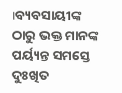।ବ୍ୟବସାୟୀଙ୍କ ଠାରୁ ଭକ୍ତ ମାନଙ୍କ ପର୍ୟ୍ୟନ୍ତ ସମସ୍ତେ ଦୁଃଖିତ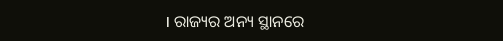। ରାଜ୍ୟର ଅନ୍ୟ ସ୍ଥାନରେ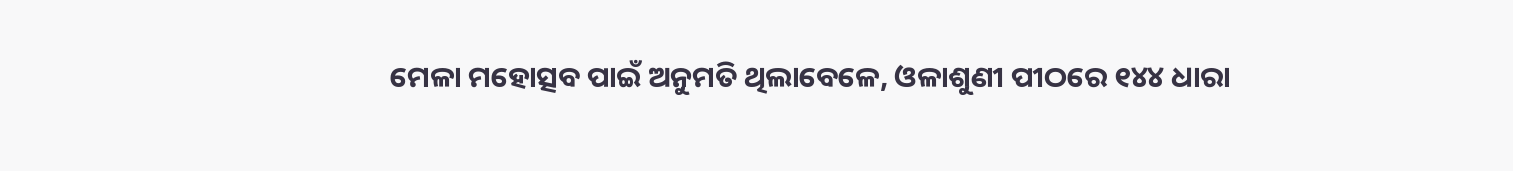ମେଳା ମହୋତ୍ସବ ପାଇଁ ଅନୁମତି ଥିଲାବେଳେ, ଓଳାଶୁଣୀ ପୀଠରେ ୧୪୪ ଧାରା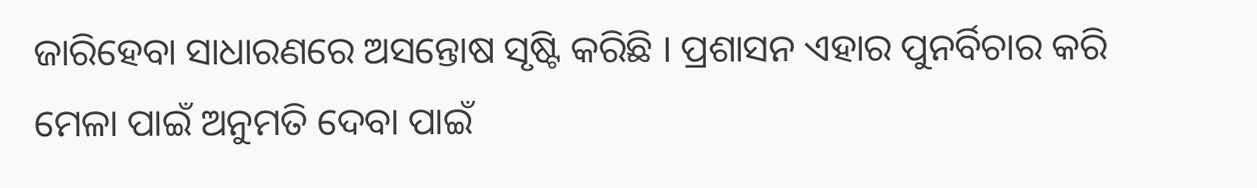ଜାରିହେବା ସାଧାରଣରେ ଅସନ୍ତୋଷ ସୃଷ୍ଟି କରିଛି । ପ୍ରଶାସନ ଏହାର ପୁନର୍ବିଚାର କରି ମେଳା ପାଇଁ ଅନୁମତି ଦେବା ପାଇଁ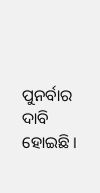ପୁନର୍ବାର ଦାବି ହୋଇଛି ।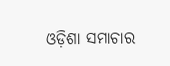ଓଡ଼ିଶା ସମାଚାର